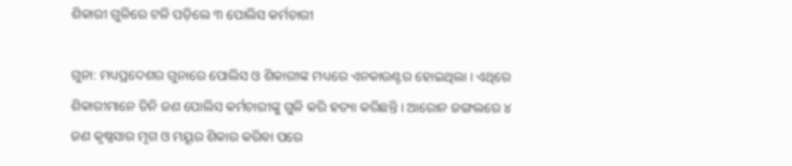ଶିକାରୀ ଗୁଳିରେ ଟଳି ପଡ଼ିଲେ ୩ ପୋଲିସ କର୍ମଚାରୀ

ଗୁନା: ମଧ୍ୟପ୍ରଦେଶର ଗୁନାରେ ପୋଲିସ ଓ ଶିକାରୀଙ୍କ ମଧ୍ୟରେ ଏନକାଉଣ୍ଟର ହୋଇଥିଲା । ଏଥିରେ ଶିକାରୀମାନେ ତିନି ଜଣ ପୋଲିସ କର୍ମଚାରୀଙ୍କୁ ଗୁଳି କରି ହତ୍ୟା କରିଛନ୍ତି । ଆରୋନ ଜଙ୍ଗଲରେ ୪ ଜଣ କୃଷ୍ଣସାର ମୃଗ ଓ ମୟୂର ଶିକାର କରିବା ପରେ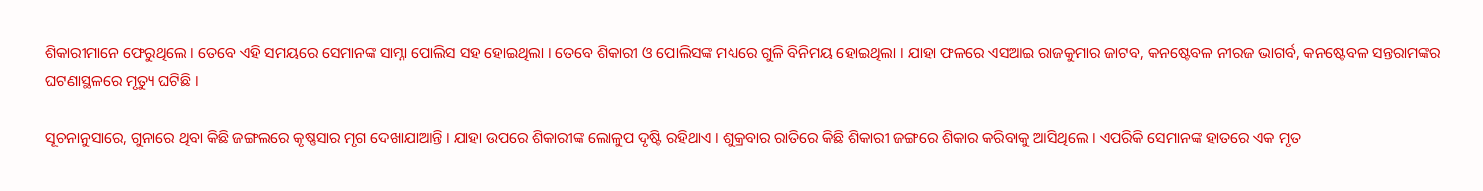ଶିକାରୀମାନେ ଫେରୁଥିଲେ । ତେବେ ଏହି ସମୟରେ ସେମାନଙ୍କ ସାମ୍ନା ପୋଲିସ ସହ ହୋଇଥିଲା । ତେବେ ଶିକାରୀ ଓ ପୋଲିସଙ୍କ ମଧ୍ୟରେ ଗୁଳି ବିନିମୟ ହୋଇଥିଲା । ଯାହା ଫଳରେ ଏସଆଇ ରାଜକୁମାର ଜାଟବ, କନଷ୍ଟେବଳ ନୀରଜ ଭାଗର୍ବ, କନଷ୍ଟେବଳ ସନ୍ତରାମଙ୍କର ଘଟଣାସ୍ଥଳରେ ମୃତ୍ୟୁ ଘଟିଛି ।

ସୂଚନାନୁସାରେ, ଗୁନାରେ ଥିବା କିଛି ଜଙ୍ଗଲରେ କୃଷ୍ଣସାର ମୃଗ ଦେଖାଯାଆନ୍ତି । ଯାହା ଉପରେ ଶିକାରୀଙ୍କ ଲୋଳୁପ ଦୃଷ୍ଟି ରହିଥାଏ । ଶୁକ୍ରବାର ରାତିରେ କିଛି ଶିକାରୀ ଜଙ୍ଗରେ ଶିକାର କରିବାକୁ ଆସିଥିଲେ । ଏପରିକି ସେମାନଙ୍କ ହାତରେ ଏକ ମୃତ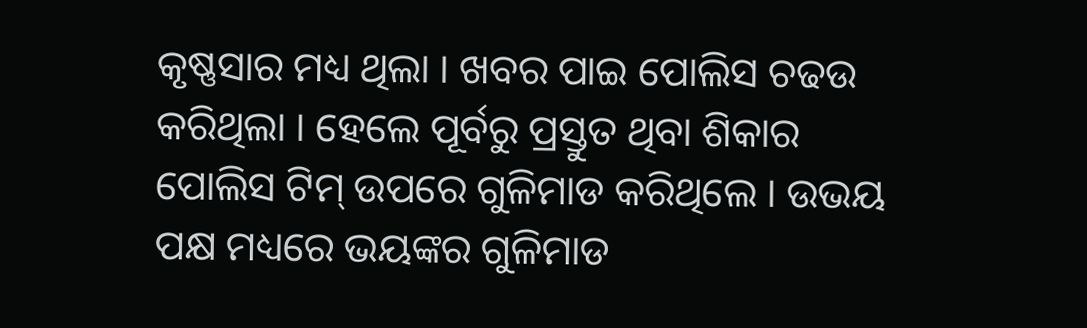କୃଷ୍ଣସାର ମଧ୍ୟ ଥିଲା । ଖବର ପାଇ ପୋଲିସ ଚଢଉ କରିଥିଲା । ହେଲେ ପୂର୍ବରୁ ପ୍ରସ୍ତୁତ ଥିବା ଶିକାର ପୋଲିସ ଟିମ୍ ଉପରେ ଗୁଳିମାଡ କରିଥିଲେ । ଉଭୟ ପକ୍ଷ ମଧ୍ୟରେ ଭୟଙ୍କର ଗୁଳିମାଡ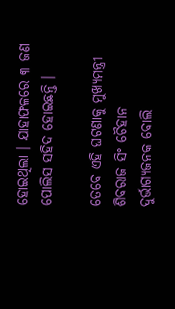ହୋଇଥିଲା । ଯାହାଫଳରେ ୩ ଜଣ ପୋଲିସ ସହିଦ ହୋଇଛନ୍ତି ।

ତେବେ ଏହି ଘଟଣାକୁ ମୁଖ୍ୟମନ୍ତ୍ରୀ ଶିବରାଜ ସିଂ ଚୈହାନ ଦୁର୍ଭାଗ୍ୟଜନକ ବୋଲି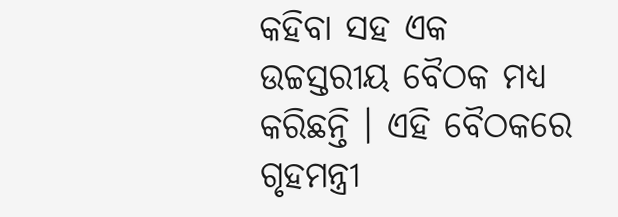କହିବା ସହ ଏକ ଉଚ୍ଚସ୍ତରୀୟ ବୈଠକ ମଧ୍ୟ କରିଛନ୍ତି । ଏହି ବୈଠକରେ ଗୃହମନ୍ତ୍ରୀ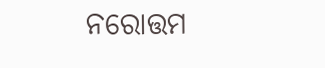ନରୋତ୍ତମ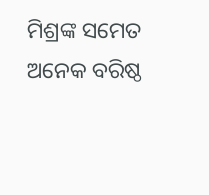ମିଶ୍ରଙ୍କ ସମେତ ଅନେକ ବରିଷ୍ଠ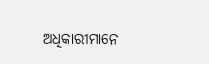ଅଧିକାରୀମାନେ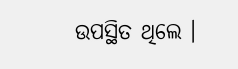ଉପସ୍ଥିତ ଥିଲେ ।